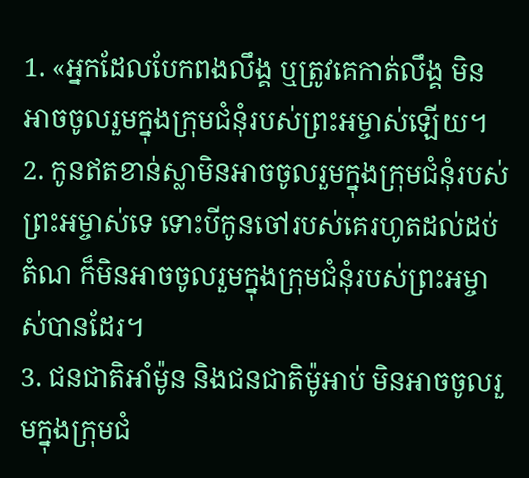1. «អ្នកដែលបែកពងលឹង្គ ឬត្រូវគេកាត់លឹង្គ មិនអាចចូលរួមក្នុងក្រុមជំនុំរបស់ព្រះអម្ចាស់ឡើយ។
2. កូនឥតខាន់ស្លាមិនអាចចូលរួមក្នុងក្រុមជំនុំរបស់ព្រះអម្ចាស់ទេ ទោះបីកូនចៅរបស់គេរហូតដល់ដប់តំណ ក៏មិនអាចចូលរួមក្នុងក្រុមជំនុំរបស់ព្រះអម្ចាស់បានដែរ។
3. ជនជាតិអាំម៉ូន និងជនជាតិម៉ូអាប់ មិនអាចចូលរួមក្នុងក្រុមជំ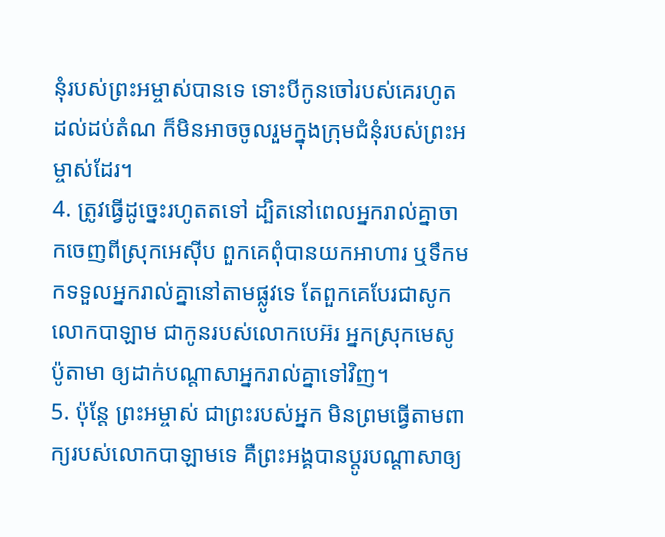នុំរបស់ព្រះអម្ចាស់បានទេ ទោះបីកូនចៅរបស់គេរហូតដល់ដប់តំណ ក៏មិនអាចចូលរួមក្នុងក្រុមជំនុំរបស់ព្រះអម្ចាស់ដែរ។
4. ត្រូវធ្វើដូច្នេះរហូតតទៅ ដ្បិតនៅពេលអ្នករាល់គ្នាចាកចេញពីស្រុកអេស៊ីប ពួកគេពុំបានយកអាហារ ឬទឹកមកទទួលអ្នករាល់គ្នានៅតាមផ្លូវទេ តែពួកគេបែរជាសូកលោកបាឡាម ជាកូនរបស់លោកបេអ៊រ អ្នកស្រុកមេសូប៉ូតាមា ឲ្យដាក់បណ្ដាសាអ្នករាល់គ្នាទៅវិញ។
5. ប៉ុន្តែ ព្រះអម្ចាស់ ជាព្រះរបស់អ្នក មិនព្រមធ្វើតាមពាក្យរបស់លោកបាឡាមទេ គឺព្រះអង្គបានប្ដូរបណ្ដាសាឲ្យ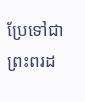ប្រែទៅជាព្រះពរដ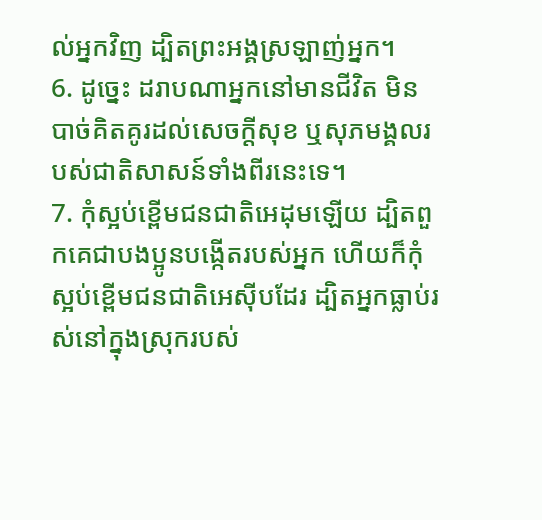ល់អ្នកវិញ ដ្បិតព្រះអង្គស្រឡាញ់អ្នក។
6. ដូច្នេះ ដរាបណាអ្នកនៅមានជីវិត មិនបាច់គិតគូរដល់សេចក្ដីសុខ ឬសុភមង្គលរបស់ជាតិសាសន៍ទាំងពីរនេះទេ។
7. កុំស្អប់ខ្ពើមជនជាតិអេដុមឡើយ ដ្បិតពួកគេជាបងប្អូនបង្កើតរបស់អ្នក ហើយក៏កុំស្អប់ខ្ពើមជនជាតិអេស៊ីបដែរ ដ្បិតអ្នកធ្លាប់រស់នៅក្នុងស្រុករបស់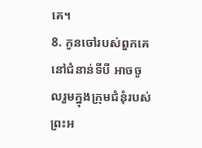គេ។
8. កូនចៅរបស់ពួកគេនៅជំនាន់ទីបី អាចចូលរួមក្នុងក្រុមជំនុំរបស់ព្រះអ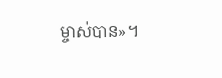ម្ចាស់បាន»។